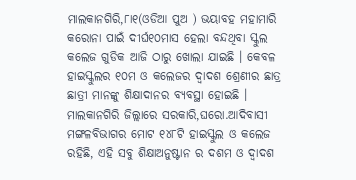ମାଲକାନଗିରି,୮ା୧(ଓଡିଆ ପୁଅ ) ଭୟାବହ ମହାମାରି କରୋନା ପାଇଁ ଦୀର୍ଘ୧୦ମାସ ହେଲା ବନ୍ଦଥିବା ସ୍କୁଲ କଲେଜ ଗୁଡିକ ଆଜି ଠାରୁ ଖୋଲା ଯାଇଛି । କେବଳ ହାଇସ୍କୁଲର ୧୦ମ ଓ କଲେଜର ଦ୍ୱାଦଶ ଶ୍ରେଣୀର ଛାତ୍ର ଛାତ୍ରୀ ମାନଙ୍କୁ ଶିକ୍ଷାଦାନର ବ୍ୟବସ୍ଥା ହୋଇଛି । ମାଲକାନଗିରି ଜିଲ୍ଲାରେ ସରକାରି,ଘରୋ.ଆଦିବାସୀ ମଙ୍ଗଳବିଭାଗର ମୋଟ ୧୪୮ଟି ହାଇସ୍କୁଲ ଓ କଲେଜ ରହିଛି, ଏହି ସବୁ ଶିକ୍ଷାଅନୁଷ୍ଟାନ ର ଦଶମ ଓ ଦ୍ୱାଦଶ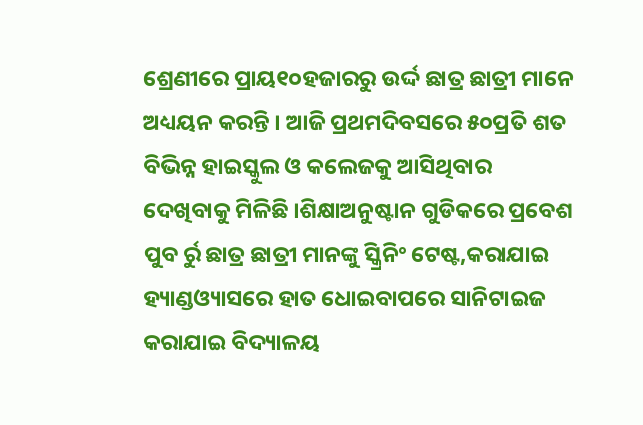ଶ୍ରେଣୀରେ ପ୍ରାୟ୧୦ହଜାରରୁ ଉର୍ଦ୍ଦ ଛାତ୍ର ଛାତ୍ରୀ ମାନେ ଅଧ୍ୟୟନ କରନ୍ତି । ଆଜି ପ୍ରଥମଦିବସରେ ୫୦ପ୍ରତି ଶତ ବିଭିନ୍ନ ହାଇସ୍କୁଲ ଓ କଲେଜକୁ ଆସିଥିବାର ଦେଖିବାକୁ ମିଳିଛି ।ଶିକ୍ଷାଅନୁଷ୍ଟାନ ଗୁଡିକରେ ପ୍ରବେଶ ପୁବ ର୍ରୁ ଛାତ୍ର ଛାତ୍ରୀ ମାନଙ୍କୁ ସ୍କ୍ରିନିଂ ଟେଷ୍ଟ,କରାଯାଇ ହ୍ୟାଣ୍ଡଓ୍ୟାସରେ ହାତ ଧୋଇବାପରେ ସାନିଟାଇଜ କରାଯାଇ ବିଦ୍ୟାଳୟ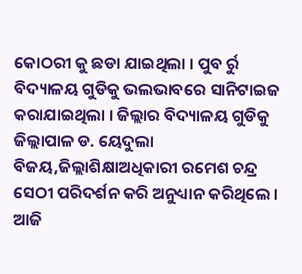କୋଠରୀ କୁ ଛଡା ଯାଇଥିଲା । ପୁବ ର୍ରୁ ବିଦ୍ୟାଳୟ ଗୁଡିକୁ ଭଲଭାବରେ ସାନିଟାଇଜ କରାଯାଇଥିଲା । ଜିଲ୍ଲାର ବିଦ୍ୟାଳୟ ଗୁଡିକୁ ଜିଲ୍ଲାପାଳ ଡ. ୟେଦୁଲା ବିଜୟ,ଜିଲ୍ଲାଶିକ୍ଷାଅଧିକାରୀ ରମେଶ ଚନ୍ଦ୍ର ସେଠୀ ପରିଦର୍ଶନ କରି ଅନୁଧ୍ୟାନ କରିଥିଲେ । ଆଜି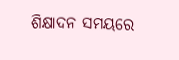ଶିକ୍ଷାଦନ ସମୟରେ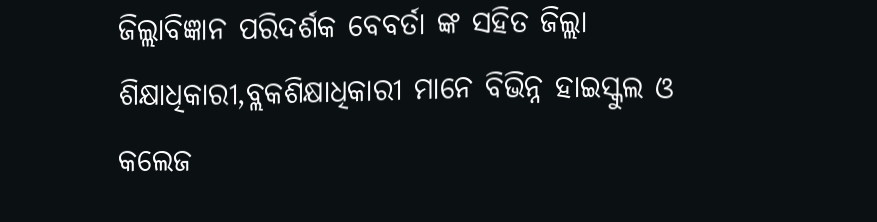ଜିଲ୍ଲାବିଜ୍ଞାନ ପରିଦର୍ଶକ ବେବର୍ତା ଙ୍କ ସହିତ ଜିଲ୍ଲା ଶିକ୍ଷାଧିକାରୀ,ବ୍ଲକଶିକ୍ଷାଧିକାରୀ ମାନେ ବିଭିନ୍ନ ହାଇସ୍କୁଲ ଓ କଲେଜ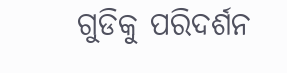ଗୁଡିକୁ ପରିଦର୍ଶନ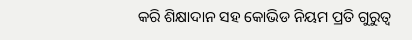କରି ଶିକ୍ଷାଦାନ ସହ କୋଭିଡ ନିୟମ ପ୍ରତି ଗୁରୁତ୍ୱ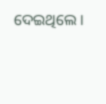ଦେଇଥିଲେ ।